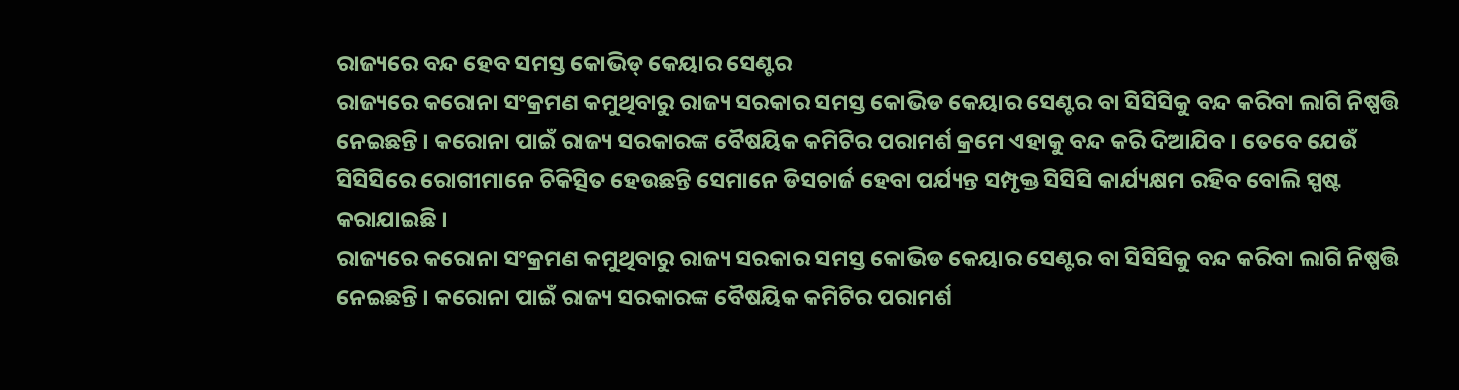ରାଜ୍ୟରେ ବନ୍ଦ ହେବ ସମସ୍ତ କୋଭିଡ୍ କେୟାର ସେଣ୍ଟର
ରାଜ୍ୟରେ କରୋନା ସଂକ୍ରମଣ କମୁଥିବାରୁ ରାଜ୍ୟ ସରକାର ସମସ୍ତ କୋଭିଡ କେୟାର ସେଣ୍ଟର ବା ସିସିସିକୁ ବନ୍ଦ କରିବା ଲାଗି ନିଷ୍ପତ୍ତି ନେଇଛନ୍ତି । କରୋନା ପାଇଁ ରାଜ୍ୟ ସରକାରଙ୍କ ବୈଷୟିକ କମିଟିର ପରାମର୍ଶ କ୍ରମେ ଏହାକୁ ବନ୍ଦ କରି ଦିଆଯିବ । ତେବେ ଯେଉଁ ସିସିସିରେ ରୋଗୀମାନେ ଚିକିତ୍ସିତ ହେଉଛନ୍ତି ସେମାନେ ଡିସଚାର୍ଜ ହେବା ପର୍ଯ୍ୟନ୍ତ ସମ୍ପୃକ୍ତ ସିସିସି କାର୍ଯ୍ୟକ୍ଷମ ରହିବ ବୋଲି ସ୍ପଷ୍ଟ କରାଯାଇଛି ।
ରାଜ୍ୟରେ କରୋନା ସଂକ୍ରମଣ କମୁଥିବାରୁ ରାଜ୍ୟ ସରକାର ସମସ୍ତ କୋଭିଡ କେୟାର ସେଣ୍ଟର ବା ସିସିସିକୁ ବନ୍ଦ କରିବା ଲାଗି ନିଷ୍ପତ୍ତି ନେଇଛନ୍ତି । କରୋନା ପାଇଁ ରାଜ୍ୟ ସରକାରଙ୍କ ବୈଷୟିକ କମିଟିର ପରାମର୍ଶ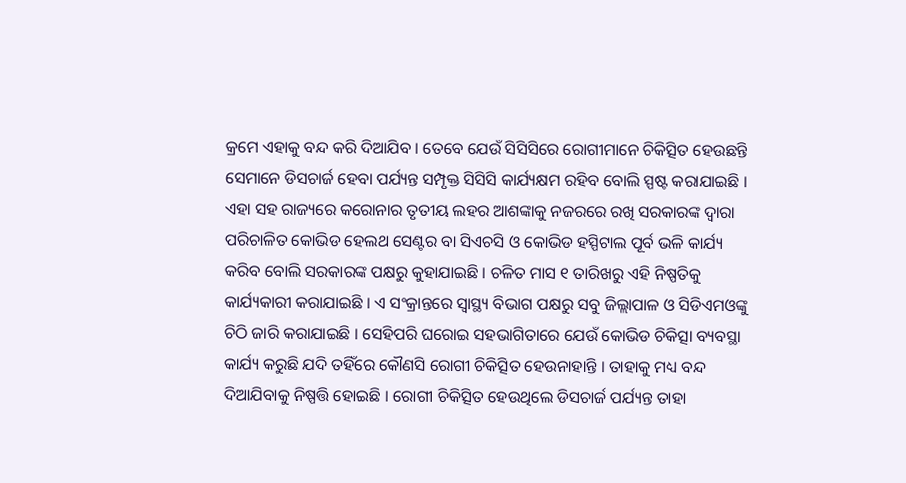କ୍ରମେ ଏହାକୁ ବନ୍ଦ କରି ଦିଆଯିବ । ତେବେ ଯେଉଁ ସିସିସିରେ ରୋଗୀମାନେ ଚିକିତ୍ସିତ ହେଉଛନ୍ତି ସେମାନେ ଡିସଚାର୍ଜ ହେବା ପର୍ଯ୍ୟନ୍ତ ସମ୍ପୃକ୍ତ ସିସିସି କାର୍ଯ୍ୟକ୍ଷମ ରହିବ ବୋଲି ସ୍ପଷ୍ଟ କରାଯାଇଛି । ଏହା ସହ ରାଜ୍ୟରେ କରୋନାର ତୃତୀୟ ଲହର ଆଶଙ୍କାକୁ ନଜରରେ ରଖି ସରକାରଙ୍କ ଦ୍ୱାରା ପରିଚାଳିତ କୋଭିଡ ହେଲଥ ସେଣ୍ଟର ବା ସିଏଚସି ଓ କୋଭିଡ ହସ୍ପିଟାଲ ପୂର୍ବ ଭଳି କାର୍ଯ୍ୟ କରିବ ବୋଲି ସରକାରଙ୍କ ପକ୍ଷରୁ କୁହାଯାଇଛି । ଚଳିତ ମାସ ୧ ତାରିଖରୁ ଏହି ନିଷ୍ପତିକୁ କାର୍ଯ୍ୟକାରୀ କରାଯାଇଛି । ଏ ସଂକ୍ରାନ୍ତରେ ସ୍ୱାସ୍ଥ୍ୟ ବିଭାଗ ପକ୍ଷରୁ ସବୁ ଜିଲ୍ଲାପାଳ ଓ ସିଡିଏମଓଙ୍କୁ ଚିଠି ଜାରି କରାଯାଇଛି । ସେହିପରି ଘରୋଇ ସହଭାଗିତାରେ ଯେଉଁ କୋଭିଡ ଚିକିତ୍ସା ବ୍ୟବସ୍ଥା କାର୍ଯ୍ୟ କରୁଛି ଯଦି ତହିଁରେ କୌଣସି ରୋଗୀ ଚିକିତ୍ସିତ ହେଉନାହାନ୍ତି । ତାହାକୁ ମଧ୍ୟ ବନ୍ଦ ଦିଆଯିବାକୁ ନିଷ୍ପତ୍ତି ହୋଇଛି । ରୋଗୀ ଚିକିତ୍ସିତ ହେଉଥିଲେ ଡିସଚାର୍ଜ ପର୍ଯ୍ୟନ୍ତ ତାହା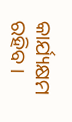କାର୍ଯ୍ୟକ୍ଷମ ରହିବ ।